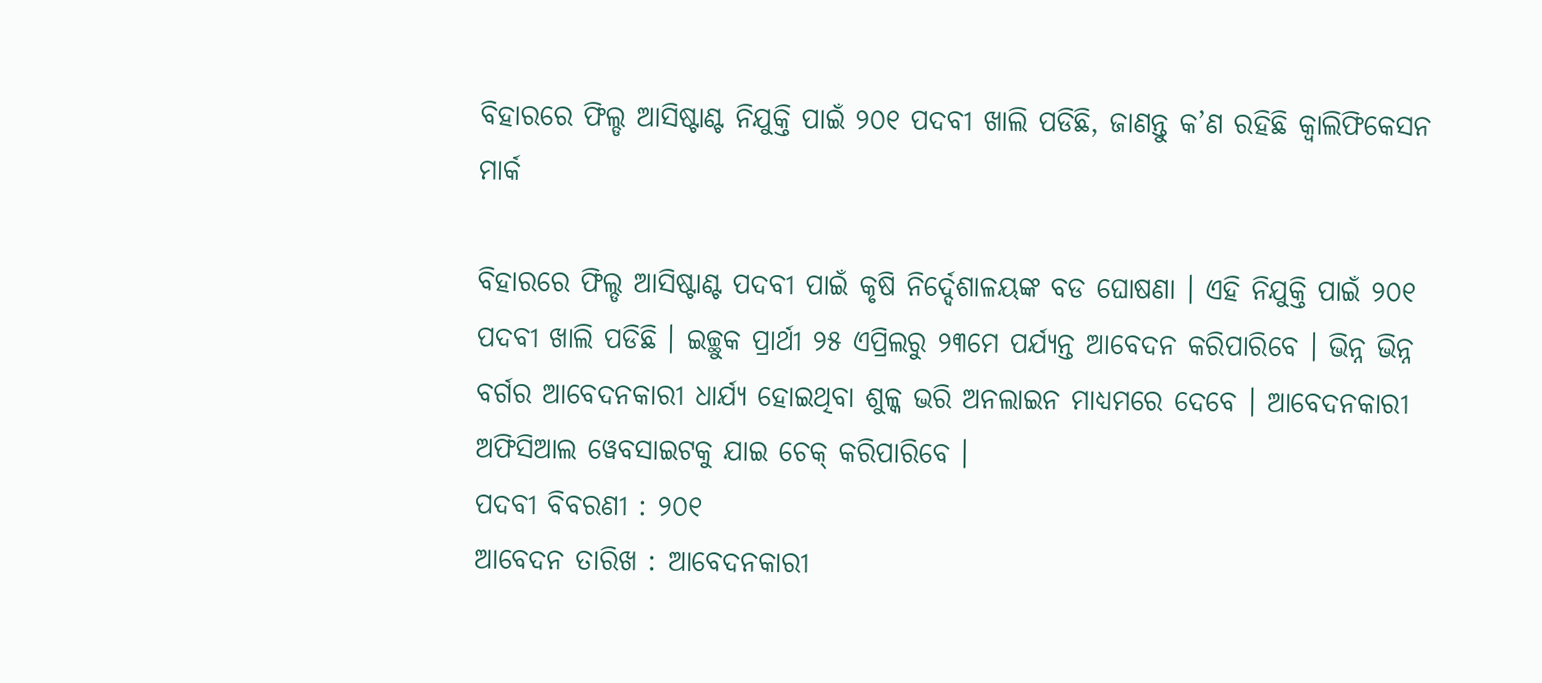ବିହାରରେ ଫିଲ୍ଡ ଆସିଷ୍ଟାଣ୍ଟ ନିଯୁକ୍ତି ପାଇଁ ୨୦୧ ପଦବୀ ଖାଲି ପଡିଛି, ଜାଣନ୍ତୁ କ’ଣ ରହିଛି କ୍ବାଲିଫିକେସନ ମାର୍କ

ବିହାରରେ ଫିଲ୍ଡ ଆସିଷ୍ଟାଣ୍ଟ ପଦବୀ ପାଇଁ କୃଷି ନିର୍ଦ୍ଦେଶାଳୟଙ୍କ ବଡ ଘୋଷଣା । ଏହି ନିଯୁକ୍ତି ପାଇଁ ୨୦୧ ପଦବୀ ଖାଲି ପଡିଛି । ଇଚ୍ଛୁକ ପ୍ରାର୍ଥୀ ୨୫ ଏପ୍ରିଲରୁ ୨୩ମେ ପର୍ଯ୍ୟନ୍ତ ଆବେଦନ କରିପାରିବେ । ଭିନ୍ନ ଭିନ୍ନ ବର୍ଗର ଆବେଦନକାରୀ ଧାର୍ଯ୍ୟ ହୋଇଥିବା ଶୁଳ୍କ ଭରି ଅନଲାଇନ ମାଧ୍ୟମରେ ଦେବେ । ଆବେଦନକାରୀ ଅଫିସିଆଲ ୱେବସାଇଟକୁ ଯାଇ ଚେକ୍ କରିପାରିବେ ।
ପଦବୀ ବିବରଣୀ : ୨୦୧
ଆବେଦନ ତାରିଖ : ଆବେଦନକାରୀ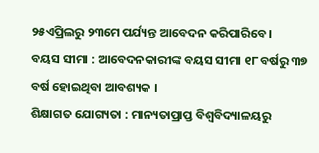୨୫ଏପ୍ରିଲରୁ ୨୩ମେ ପର୍ଯ୍ୟନ୍ତ ଆବେଦନ କରିପାରିବେ ।
ବୟସ ସୀମା : ଆବେଦନକାରୀଙ୍କ ବୟସ ସୀମା ୧୮ ବର୍ଷରୁ ୩୭ ବର୍ଷ ହୋଇଥିବା ଆବଶ୍ୟକ ।
ଶିକ୍ଷାଗତ ଯୋଗ୍ୟତା : ମାନ୍ୟତାପ୍ରାପ୍ତ ବିଶ୍ବବିଦ୍ୟାଳୟରୁ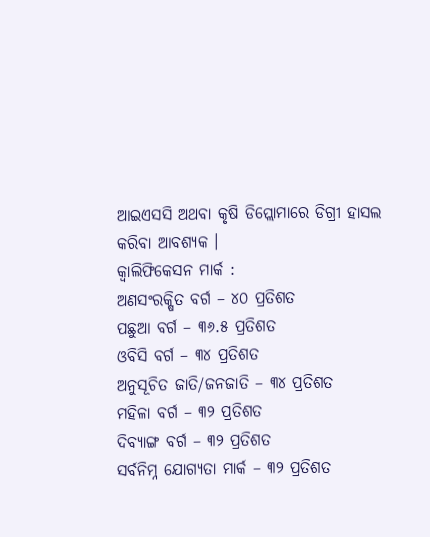ଆଇଏସସି ଅଥବା କୃଷି ଡିପ୍ଲୋମାରେ ଡିଗ୍ରୀ ହାସଲ କରିବା ଆବଶ୍ୟକ ।
କ୍ବାଲିଫିକେସନ ମାର୍କ :
ଅଣସଂରକ୍ଷିତ ବର୍ଗ – ୪୦ ପ୍ରତିଶତ
ପଛୁଆ ବର୍ଗ – ୩୬.୫ ପ୍ରତିଶତ
ଓବିସି ବର୍ଗ – ୩୪ ପ୍ରତିଶତ
ଅନୁସୂଚିତ ଜାତି/ଜନଜାତି – ୩୪ ପ୍ରତିଶତ
ମହିଳା ବର୍ଗ – ୩୨ ପ୍ରତିଶତ
ଦିବ୍ୟାଙ୍ଗ ବର୍ଗ – ୩୨ ପ୍ରତିଶତ
ସର୍ବନିମ୍ନ ଯୋଗ୍ୟତା ମାର୍କ – ୩୨ ପ୍ରତିଶତ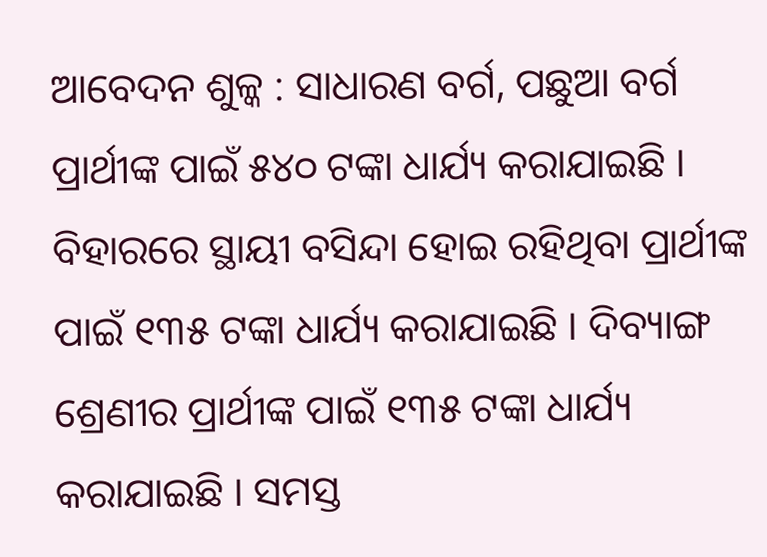ଆବେଦନ ଶୁଳ୍କ : ସାଧାରଣ ବର୍ଗ, ପଛୁଆ ବର୍ଗ ପ୍ରାର୍ଥୀଙ୍କ ପାଇଁ ୫୪୦ ଟଙ୍କା ଧାର୍ଯ୍ୟ କରାଯାଇଛି । ବିହାରରେ ସ୍ଥାୟୀ ବସିନ୍ଦା ହୋଇ ରହିଥିବା ପ୍ରାର୍ଥୀଙ୍କ ପାଇଁ ୧୩୫ ଟଙ୍କା ଧାର୍ଯ୍ୟ କରାଯାଇଛି । ଦିବ୍ୟାଙ୍ଗ ଶ୍ରେଣୀର ପ୍ରାର୍ଥୀଙ୍କ ପାଇଁ ୧୩୫ ଟଙ୍କା ଧାର୍ଯ୍ୟ କରାଯାଇଛି । ସମସ୍ତ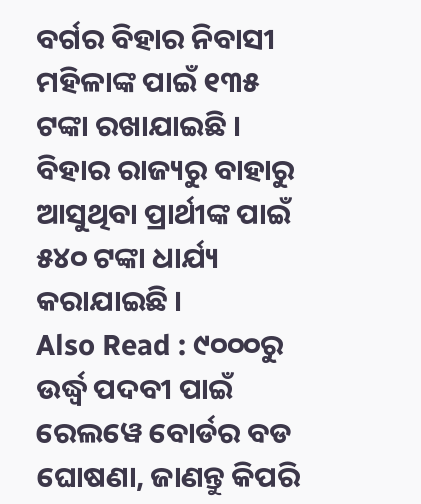ବର୍ଗର ବିହାର ନିବାସୀ ମହିଳାଙ୍କ ପାଇଁ ୧୩୫ ଟଙ୍କା ରଖାଯାଇଛି । ବିହାର ରାଜ୍ୟରୁ ବାହାରୁ ଆସୁଥିବା ପ୍ରାର୍ଥୀଙ୍କ ପାଇଁ ୫୪୦ ଟଙ୍କା ଧାର୍ଯ୍ୟ କରାଯାଇଛି ।
Also Read : ୯୦୦୦ରୁ ଉର୍ଦ୍ଧ୍ବ ପଦବୀ ପାଇଁ ରେଲୱେ ବୋର୍ଡର ବଡ ଘୋଷଣା, ଜାଣନ୍ତୁ କିପରି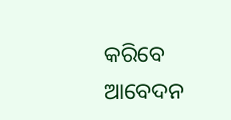କରିବେ ଆବେଦନ